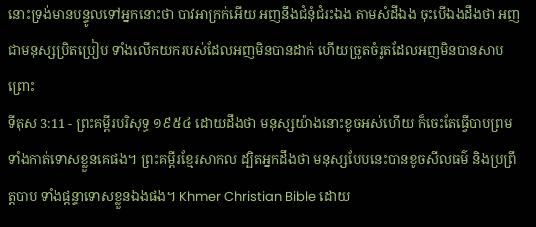នោះទ្រង់មានបន្ទូលទៅអ្នកនោះថា បាវអាក្រក់អើយ អញនឹងជំនុំជំរះឯង តាមសំដីឯង ចុះបើឯងដឹងថា អញជាមនុស្សប្រិតប្រៀប ទាំងលើកយករបស់ដែលអញមិនបានដាក់ ហើយច្រូតចំរូតដែលអញមិនបានសាបព្រោះ
ទីតុស 3:11 - ព្រះគម្ពីរបរិសុទ្ធ ១៩៥៤ ដោយដឹងថា មនុស្សយ៉ាងនោះខូចអស់ហើយ ក៏ចេះតែធ្វើបាបព្រមទាំងកាត់ទោសខ្លួនគេផង។ ព្រះគម្ពីរខ្មែរសាកល ដ្បិតអ្នកដឹងថា មនុស្សបែបនេះបានខូចសីលធម៌ និងប្រព្រឹត្តបាប ទាំងផ្ដន្ទាទោសខ្លួនឯងផង។ Khmer Christian Bible ដោយ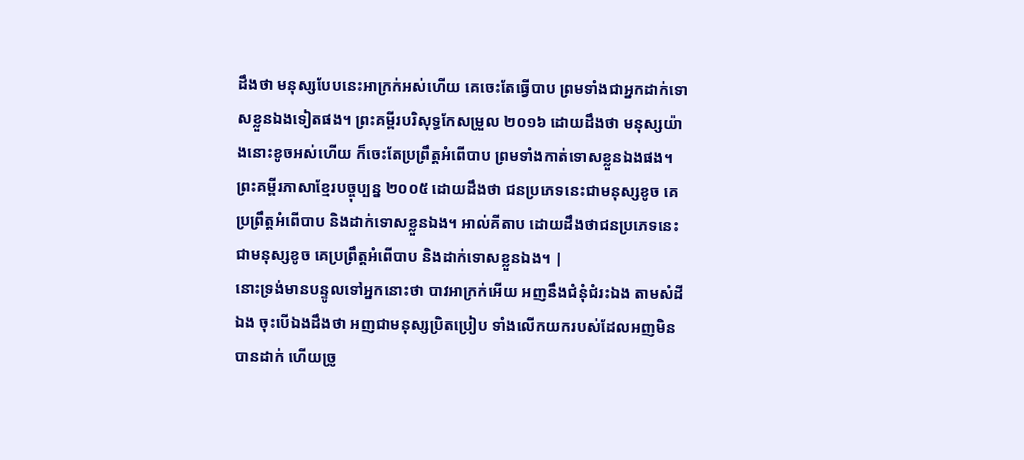ដឹងថា មនុស្សបែបនេះអាក្រក់អស់ហើយ គេចេះតែធ្វើបាប ព្រមទាំងជាអ្នកដាក់ទោសខ្លួនឯងទៀតផង។ ព្រះគម្ពីរបរិសុទ្ធកែសម្រួល ២០១៦ ដោយដឹងថា មនុស្សយ៉ាងនោះខូចអស់ហើយ ក៏ចេះតែប្រព្រឹត្តអំពើបាប ព្រមទាំងកាត់ទោសខ្លួនឯងផង។ ព្រះគម្ពីរភាសាខ្មែរបច្ចុប្បន្ន ២០០៥ ដោយដឹងថា ជនប្រភេទនេះជាមនុស្សខូច គេប្រព្រឹត្តអំពើបាប និងដាក់ទោសខ្លួនឯង។ អាល់គីតាប ដោយដឹងថាជនប្រភេទនេះជាមនុស្សខូច គេប្រព្រឹត្ដអំពើបាប និងដាក់ទោសខ្លួនឯង។ |
នោះទ្រង់មានបន្ទូលទៅអ្នកនោះថា បាវអាក្រក់អើយ អញនឹងជំនុំជំរះឯង តាមសំដីឯង ចុះបើឯងដឹងថា អញជាមនុស្សប្រិតប្រៀប ទាំងលើកយករបស់ដែលអញមិនបានដាក់ ហើយច្រូ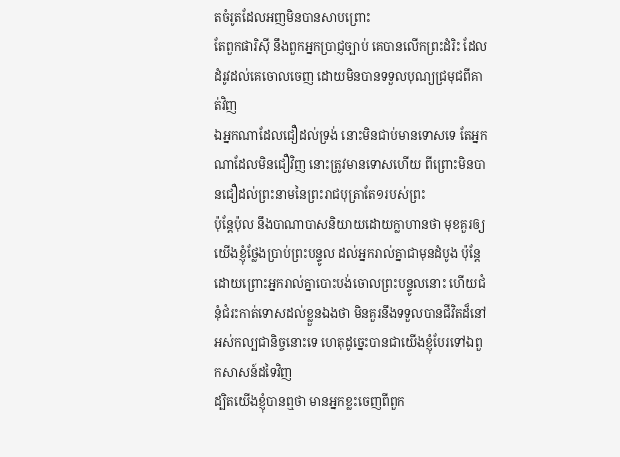តចំរូតដែលអញមិនបានសាបព្រោះ
តែពួកផារិស៊ី នឹងពួកអ្នកប្រាជ្ញច្បាប់ គេបានលើកព្រះដំរិះ ដែលដំរូវដល់គេចោលចេញ ដោយមិនបានទទួលបុណ្យជ្រមុជពីគាត់វិញ
ឯអ្នកណាដែលជឿដល់ទ្រង់ នោះមិនជាប់មានទោសទេ តែអ្នកណាដែលមិនជឿវិញ នោះត្រូវមានទោសហើយ ពីព្រោះមិនបានជឿដល់ព្រះនាមនៃព្រះរាជបុត្រាតែ១របស់ព្រះ
ប៉ុន្តែប៉ុល នឹងបាណាបាសនិយាយដោយក្លាហានថា មុខគួរឲ្យយើងខ្ញុំថ្លែងប្រាប់ព្រះបន្ទូល ដល់អ្នករាល់គ្នាជាមុនដំបូង ប៉ុន្តែ ដោយព្រោះអ្នករាល់គ្នាបោះបង់ចោលព្រះបន្ទូលនោះ ហើយជំនុំជំរះកាត់ទោសដល់ខ្លួនឯងថា មិនគួរនឹងទទួលបានជីវិតដ៏នៅអស់កល្បជានិច្ចនោះទេ ហេតុដូច្នេះបានជាយើងខ្ញុំបែរទៅឯពួកសាសន៍ដទៃវិញ
ដ្បិតយើងខ្ញុំបានឮថា មានអ្នកខ្លះចេញពីពួក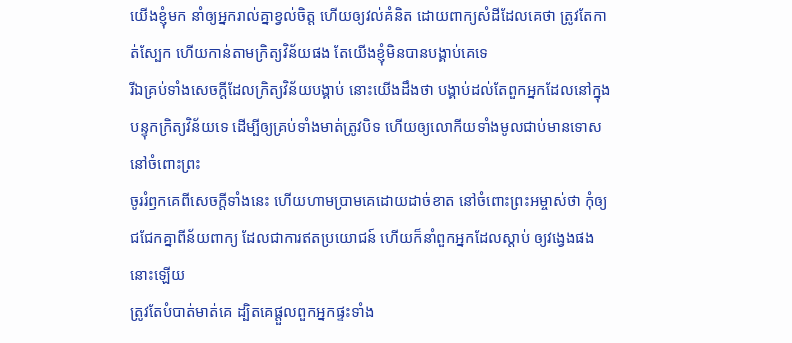យើងខ្ញុំមក នាំឲ្យអ្នករាល់គ្នាខ្វល់ចិត្ត ហើយឲ្យវល់គំនិត ដោយពាក្យសំដីដែលគេថា ត្រូវតែកាត់ស្បែក ហើយកាន់តាមក្រិត្យវិន័យផង តែយើងខ្ញុំមិនបានបង្គាប់គេទេ
រីឯគ្រប់ទាំងសេចក្ដីដែលក្រិត្យវិន័យបង្គាប់ នោះយើងដឹងថា បង្គាប់ដល់តែពួកអ្នកដែលនៅក្នុងបន្ទុកក្រិត្យវិន័យទេ ដើម្បីឲ្យគ្រប់ទាំងមាត់ត្រូវបិទ ហើយឲ្យលោកីយទាំងមូលជាប់មានទោសនៅចំពោះព្រះ
ចូររំឭកគេពីសេចក្ដីទាំងនេះ ហើយហាមប្រាមគេដោយដាច់ខាត នៅចំពោះព្រះអម្ចាស់ថា កុំឲ្យជជែកគ្នាពីន័យពាក្យ ដែលជាការឥតប្រយោជន៍ ហើយក៏នាំពួកអ្នកដែលស្តាប់ ឲ្យវង្វេងផងនោះឡើយ
ត្រូវតែបំបាត់មាត់គេ ដ្បិតគេផ្តួលពួកអ្នកផ្ទះទាំង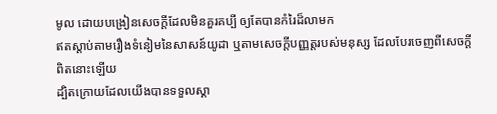មូល ដោយបង្រៀនសេចក្ដីដែលមិនគួរគប្បី ឲ្យតែបានកំរៃដ៏លាមក
ឥតស្តាប់តាមរឿងទំនៀមនៃសាសន៍យូដា ឬតាមសេចក្ដីបញ្ញត្តរបស់មនុស្ស ដែលបែរចេញពីសេចក្ដីពិតនោះឡើយ
ដ្បិតក្រោយដែលយើងបានទទួលស្គា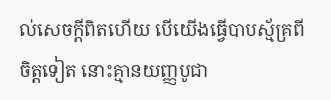ល់សេចក្ដីពិតហើយ បើយើងធ្វើបាបស្ម័គ្រពីចិត្តទៀត នោះគ្មានយញ្ញបូជា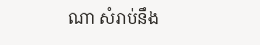ណា សំរាប់នឹង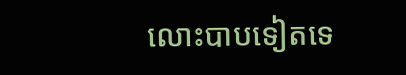លោះបាបទៀតទេ